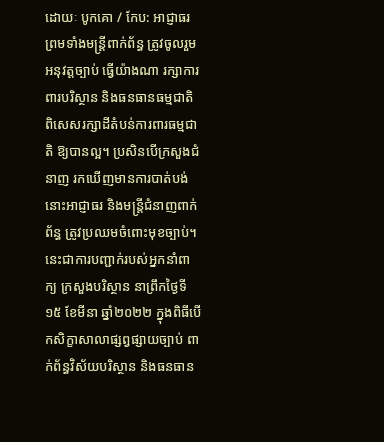ដោយៈ បូកគោ / កែប: អាជ្ញាធរ ព្រមទាំងមន្ត្រីពាក់ព័ន្ធ ត្រូវចូលរួមអនុវត្តច្បាប់ ធ្វើយ៉ាងណា រក្សាការពារបរិស្ថាន និងធនធានធម្មជាតិ ពិសេសរក្សាដីតំបន់ការពារធម្មជាតិ ឱ្យបានល្អ។ ប្រសិនបើក្រសួងជំនាញ រកឃើញមានការបាត់បង់ នោះអាជ្ញាធរ និងមន្ត្រីជំនាញពាក់ព័ន្ធ ត្រូវប្រឈមចំពោះមុខច្បាប់។
នេះជាការបញ្ជាក់របស់អ្នកនាំពាក្យ ក្រសួងបរិស្ថាន នាព្រឹកថ្ងៃទី១៥ ខែមីនា ឆ្នាំ២០២២ ក្នុងពិធីបើកសិក្ខាសាលាផ្សព្វផ្សាយច្បាប់ ពាក់ព័ន្ធវិស័យបរិស្ថាន និងធនធាន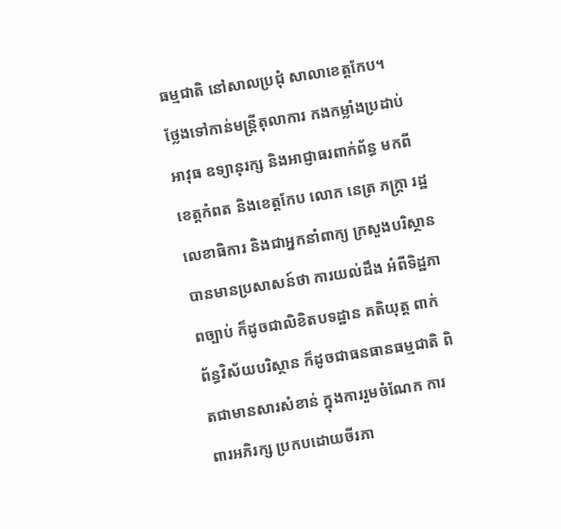ធម្មជាតិ នៅសាលប្រជុំ សាលាខេត្តកែប។
ថ្លែងទៅកាន់មន្ត្រីតុលាការ កងកម្លាំងប្រដាប់អាវុធ ឧទ្យានុរក្ស និងអាជ្ញាធរពាក់ព័ន្ធ មកពីខេត្តកំពត និងខេត្តកែប លោក នេត្រ ភក្ត្រា រដ្ឋលេខាធិការ និងជាអ្នកនាំពាក្យ ក្រសួងបរិស្ថាន បានមានប្រសាសន៍ថា ការយល់ដឹង អំពីទិដ្ឋភាពច្បាប់ ក៏ដូចជាលិខិតបទដ្ឋាន គតិយុត្ត ពាក់ព័ន្ធវិស័យបរិស្ថាន ក៏ដូចជាធនធានធម្មជាតិ ពិតជាមានសារសំខាន់ ក្នុងការរួមចំណែក ការពារអភិរក្ស ប្រកបដោយចីរភា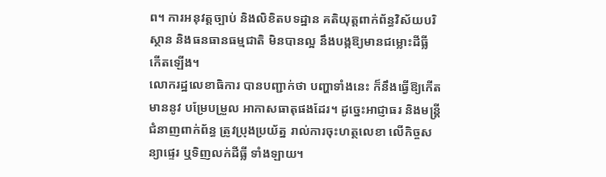ព។ ការអនុវត្តច្បាប់ និងលិខិតបទដ្ឋាន គតិយុត្តពាក់ព័ន្ធវិស័យបរិស្ថាន និងធនធានធម្មជាតិ មិនបានល្អ នឹងបង្កឱ្យមានជម្លោះដីធ្លី កើតឡើង។
លោករដ្ឋលេខាធិការ បានបញ្ជាក់ថា បញ្ហាទាំងនេះ ក៏នឹងធ្វើឱ្យកើតមាននូវ បម្រែបម្រួល អាកាសធាតុផងដែរ។ ដូច្នេះអាជ្ញាធរ និងមន្ត្រីជំនាញពាក់ព័ន្ធ ត្រូវប្រុងប្រយ័ត្ន រាល់ការចុះហត្ថលេខា លើកិច្ចសន្យាផ្ទេរ ឬទិញលក់ដីធ្លី ទាំងឡាយ។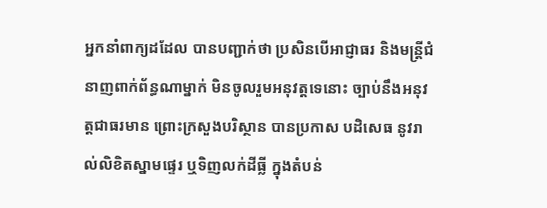អ្នកនាំពាក្យដដែល បានបញ្ជាក់ថា ប្រសិនបើអាជ្ញាធរ និងមន្ត្រីជំនាញពាក់ព័ន្ធណាម្នាក់ មិនចូលរួមអនុវត្តទេនោះ ច្បាប់នឹងអនុវត្តជាធរមាន ព្រោះក្រសួងបរិស្ថាន បានប្រកាស បដិសេធ នូវរាល់លិខិតស្នាមផ្ទេរ ឬទិញលក់ដីធ្លី ក្នុងតំបន់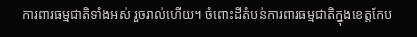ការពារធម្មជាតិទាំងអស់ រួចរាល់ហើយ។ ចំពោះដីតំបន់ការពារធម្មជាតិក្នុងខេត្តកែប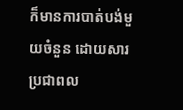ក៏មានការបាត់បង់មួយចំនួន ដោយសារប្រជាពល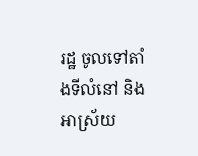រដ្ឋ ចូលទៅតាំងទីលំនៅ និងអាស្រ័យ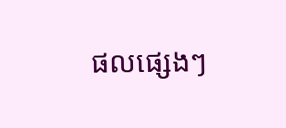ផលផ្សេងៗ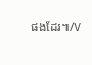ផងដែរ៕/V